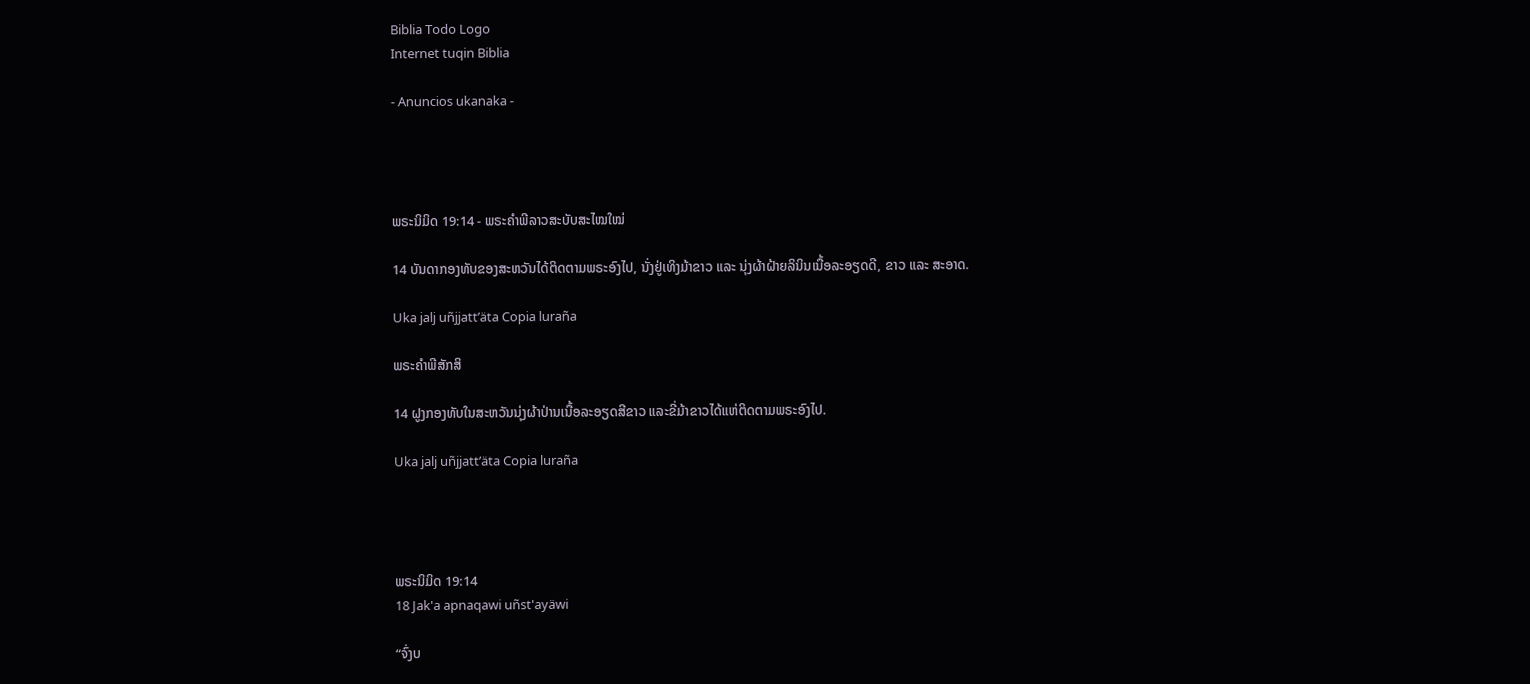Biblia Todo Logo
Internet tuqin Biblia

- Anuncios ukanaka -




ພຣະນິມິດ 19:14 - ພຣະຄຳພີລາວສະບັບສະໄໝໃໝ່

14 ບັນດາກອງທັບຂອງສະຫວັນໄດ້ຕິດຕາມພຣະອົງໄປ, ນັ່ງຢູ່ເທິງມ້າຂາວ ແລະ ນຸ່ງຜ້າຝ້າຍລິນິນເນື້ອລະອຽດດີ, ຂາວ ແລະ ສະອາດ.

Uka jalj uñjjattʼäta Copia luraña

ພຣະຄຳພີສັກສິ

14 ຝູງກອງທັບໃນສະຫວັນນຸ່ງຜ້າປ່ານເນື້ອລະອຽດສີຂາວ ແລະຂີ່ມ້າຂາວໄດ້ແຫ່ຕິດຕາມພຣະອົງໄປ.

Uka jalj uñjjattʼäta Copia luraña




ພຣະນິມິດ 19:14
18 Jak'a apnaqawi uñst'ayäwi

“ຈົ່ງບ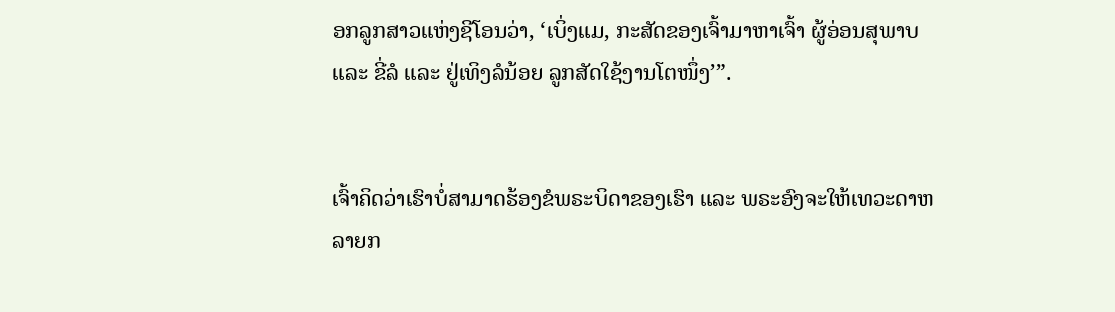ອກລູກສາວແຫ່ງຊີໂອນວ່າ, ‘ເບິ່ງແມ, ກະສັດຂອງເຈົ້າມາຫາເຈົ້າ ຜູ້ອ່ອນສຸພາບ ແລະ ຂີ່ລໍ ແລະ ຢູ່ເທິງລໍນ້ອຍ ລູກສັດໃຊ້ງານໂຕໜຶ່ງ’”.


ເຈົ້າຄິດວ່າເຮົາບໍ່ສາມາດຮ້ອງຂໍພຣະບິດາຂອງເຮົາ ແລະ ພຣະອົງຈະໃຫ້ເທວະດາຫລາຍກ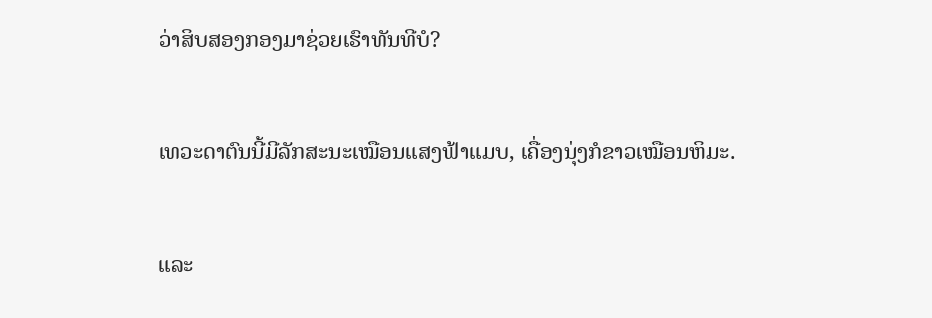ວ່າສິບສອງກອງມາຊ່ວຍເຮົາທັນທີບໍ?


ເທວະດາຕົນນີ້ມີລັກສະນະເໝືອນແສງຟ້າແມບ, ເຄື່ອງນຸ່ງກໍຂາວເໝືອນຫິມະ.


ແລະ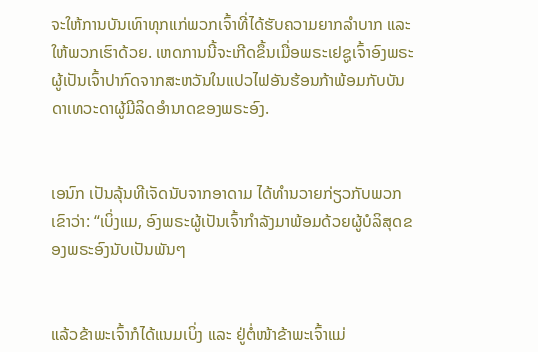ຈະໃຫ້ການບັນເທົາທຸກແກ່ພວກເຈົ້າທີ່ໄດ້ຮັບຄວາມຍາກລຳບາກ ແລະ ໃຫ້ພວກເຮົາດ້ວຍ. ເຫດການນີ້ຈະເກີດຂຶ້ນເມື່ອພຣະເຢຊູເຈົ້າອົງພຣະຜູ້ເປັນເຈົ້າປາກົດຈາກສະຫວັນໃນແປວໄຟອັນຮ້ອນກ້າພ້ອມກັບບັນດາເທວະດາຜູ້ມີລິດອຳນາດຂອງພຣະອົງ.


ເອນົກ ເປັນລຸ້ນທີເຈັດນັບຈາກອາດາມ ໄດ້ທຳນວາຍກ່ຽວກັບພວກເຂົາວ່າ: “ເບິ່ງແມ, ອົງພຣະຜູ້ເປັນເຈົ້າກຳລັງມາພ້ອມດ້ວຍຜູ້ບໍລິສຸດຂອງພຣະອົງນັບເປັນພັນໆ


ແລ້ວຂ້າພະເຈົ້າກໍໄດ້ແນມເບິ່ງ ແລະ ຢູ່ຕໍ່ໜ້າຂ້າພະເຈົ້າແມ່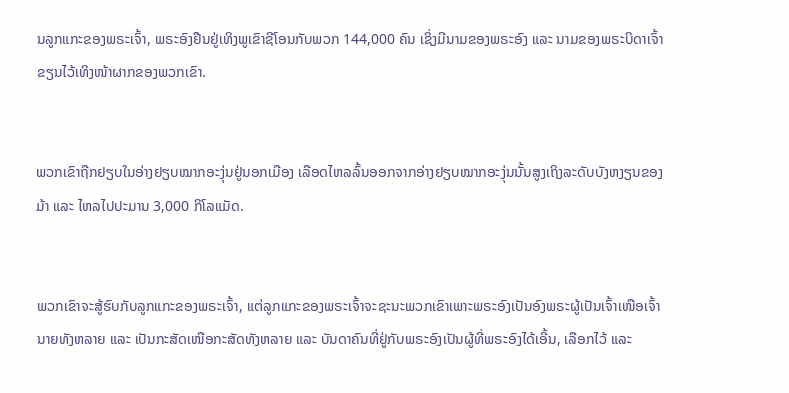ນລູກແກະຂອງພຣະເຈົ້າ, ພຣະອົງຢືນຢູ່ເທິງພູເຂົາຊີໂອນກັບພວກ 144,000 ຄົນ ເຊິ່ງມີນາມຂອງພຣະອົງ ແລະ ນາມຂອງພຣະບິດາເຈົ້າຂຽນໄວ້ເທິງໜ້າຜາກຂອງພວກເຂົາ.


ພວກເຂົາຖືກຢຽບໃນອ່າງຢຽບໝາກອະງຸ່ນຢູ່ນອກເມືອງ ເລືອດໄຫລລົ້ນອອກຈາກອ່າງຢຽບໝາກອະງຸ່ນນັ້ນສູງເຖິງລະດັບບັງຫງຽນຂອງມ້າ ແລະ ໄຫລໄປປະມານ 3,000 ກິໂລແມັດ.


ພວກເຂົາຈະສູ້ຮົບກັບລູກແກະຂອງພຣະເຈົ້າ, ແຕ່ລູກແກະຂອງພຣະເຈົ້າຈະຊະນະພວກເຂົາເພາະພຣະອົງເປັນອົງພຣະຜູ້ເປັນເຈົ້າເໜືອເຈົ້ານາຍທັງຫລາຍ ແລະ ເປັນກະສັດເໜືອກະສັດທັງຫລາຍ ແລະ ບັນດາຄົນທີ່ຢູ່ກັບພຣະອົງເປັນຜູ້ທີ່ພຣະອົງໄດ້ເອີ້ນ, ເລືອກໄວ້ ແລະ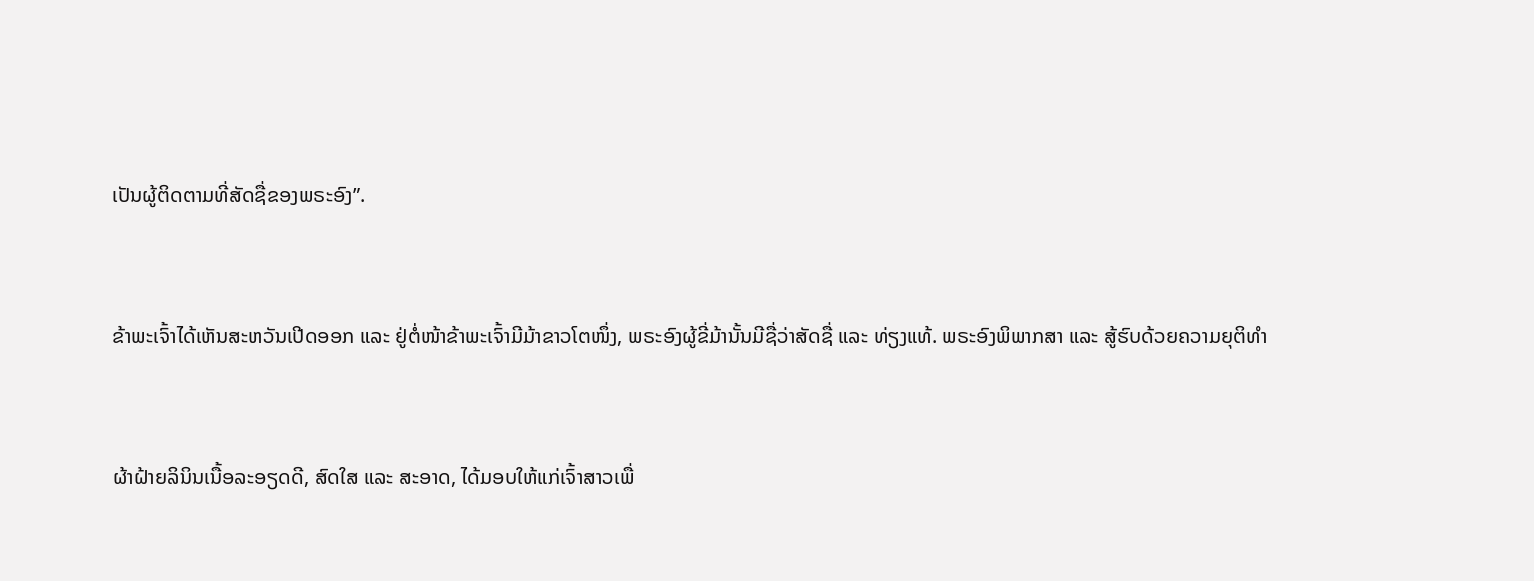ເປັນຜູ້ຕິດຕາມທີ່ສັດຊື່ຂອງພຣະອົງ”.


ຂ້າພະເຈົ້າໄດ້ເຫັນສະຫວັນເປີດອອກ ແລະ ຢູ່ຕໍ່ໜ້າຂ້າພະເຈົ້າມີມ້າຂາວໂຕໜຶ່ງ, ພຣະອົງຜູ້ຂີ່ມ້ານັ້ນມີຊື່ວ່າສັດຊື່ ແລະ ທ່ຽງແທ້. ພຣະອົງພິພາກສາ ແລະ ສູ້ຮົບດ້ວຍຄວາມຍຸຕິທຳ


ຜ້າຝ້າຍລິນິນເນື້ອລະອຽດດີ, ສົດໃສ ແລະ ສະອາດ, ໄດ້ມອບໃຫ້ແກ່ເຈົ້າສາວເພື່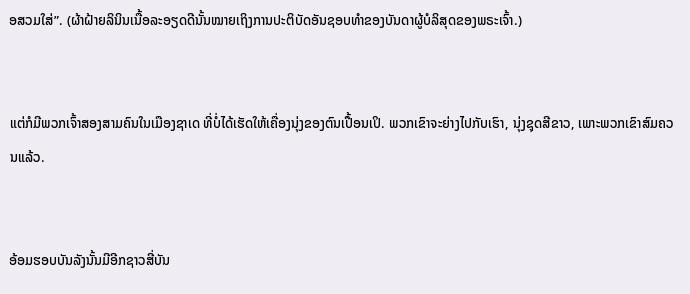ອສວມໃສ່”. (ຜ້າຝ້າຍລິນິນເນື້ອລະອຽດດີນັ້ນໝາຍເຖິງການປະຕິບັດອັນຊອບທຳຂອງບັນດາຜູ້ບໍລິສຸດຂອງພຣະເຈົ້າ.)


ແຕ່ກໍມີພວກເຈົ້າສອງສາມຄົນໃນເມືອງຊາເດ ທີ່ບໍ່ໄດ້ເຮັດໃຫ້ເຄື່ອງນຸ່ງຂອງຕົນເປື້ອນເປິ. ພວກເຂົາຈະຍ່າງໄປກັບເຮົາ, ນຸ່ງຊຸດສີຂາວ, ເພາະພວກເຂົາສົມຄວນແລ້ວ.


ອ້ອມຮອບບັນລັງນັ້ນມີອີກຊາວສີ່ບັນ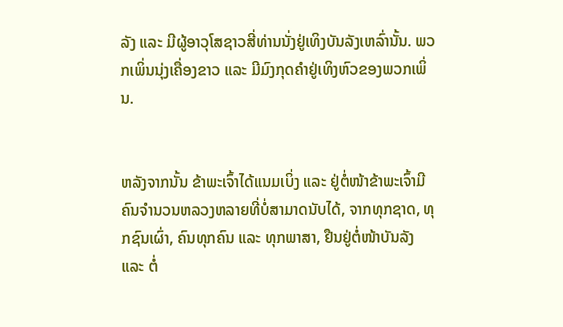ລັງ ແລະ ມີຜູ້ອາວຸໂສຊາວສີ່ທ່ານນັ່ງຢູ່ເທິງບັນລັງເຫລົ່ານັ້ນ. ພວກເພິ່ນນຸ່ງເຄື່ອງຂາວ ແລະ ມີມົງກຸດຄຳຢູ່ເທິງຫົວຂອງພວກເພິ່ນ.


ຫລັງຈາກນັ້ນ ຂ້າພະເຈົ້າໄດ້ແນມເບິ່ງ ແລະ ຢູ່ຕໍ່ໜ້າຂ້າພະເຈົ້າມີຄົນຈໍານວນຫລວງຫລາຍທີ່ບໍ່ສາມາດນັບໄດ້, ຈາກທຸກຊາດ, ທຸກຊົນເຜົ່າ, ຄົນທຸກຄົນ ແລະ ທຸກພາສາ, ຢືນຢູ່ຕໍ່ໜ້າບັນລັງ ແລະ ຕໍ່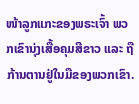ໜ້າລູກແກະຂອງພຣະເຈົ້າ ພວກເຂົານຸ່ງເສື້ອຄຸມສີຂາວ ແລະ ຖືກ້ານຕານຢູ່ໃນມືຂອງພວກເຂົາ.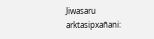Jiwasaru arktasipxañani: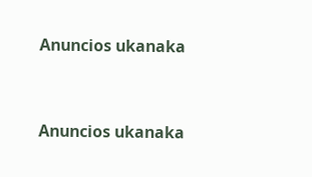Anuncios ukanaka


Anuncios ukanaka